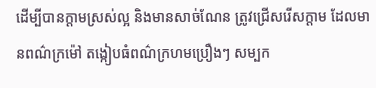ដើម្បីបានក្តាមស្រស់ល្អ និងមានសាច់ណែន ត្រូវជ្រើសរើសក្តាម ដែលមានពណ៌ក្រម៉ៅ តង្កៀបធំពណ៌ក្រហមប្រឿងៗ សម្បក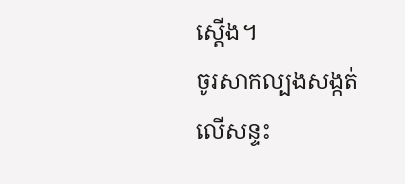ស្តើង។
ចូរសាកល្បងសង្កត់លើសន្ទះ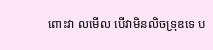ពោះវា លមើល បើវាមិនលិចទ្រុឌទេ ប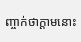ញ្ចាក់ថាក្តាមនោះ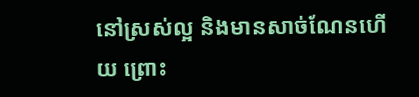នៅស្រស់ល្អ និងមានសាច់ណែនហើយ ព្រោះ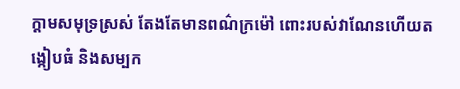ក្តាមសមុទ្រស្រស់ តែងតែមានពណ៌ក្រម៉ៅ ពោះរបស់វាណែនហើយតង្កៀបធំ និងសម្បក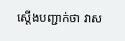ស្តើងបញ្ជាក់ថា វាស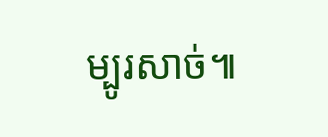ម្បូរសាច់៕